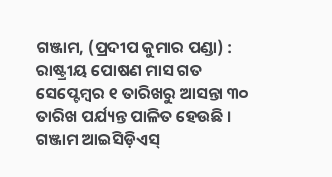ଗଞ୍ଜାମ, (ପ୍ରଦୀପ କୁମାର ପଣ୍ଡା) : ରାଷ୍ଟ୍ରୀୟ ପୋଷଣ ମାସ ଗତ ସେପ୍ଟେମ୍ବର ୧ ତାରିଖରୁ ଆସନ୍ତା ୩୦ ତାରିଖ ପର୍ଯ୍ୟନ୍ତ ପାଳିତ ହେଉଛି । ଗଞ୍ଜାମ ଆଇସିଡ଼ିଏସ୍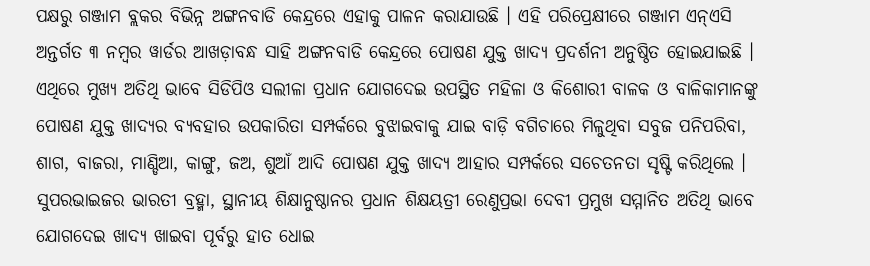ପକ୍ଷରୁ ଗଞ୍ଜାମ ବ୍ଲକର ବିଭିନ୍ନ ଅଙ୍ଗନବାଡି କେନ୍ଦ୍ରରେ ଏହାକୁ ପାଳନ କରାଯାଉଛି । ଏହି ପରିପ୍ରେକ୍ଷୀରେ ଗଞ୍ଜାମ ଏନ୍ଏସି ଅନ୍ତର୍ଗତ ୩ ନମ୍ବର ୱାର୍ଡର ଆଖଡ଼ାବନ୍ଧ ସାହି ଅଙ୍ଗନବାଡି କେନ୍ଦ୍ରରେ ପୋଷଣ ଯୁକ୍ତ ଖାଦ୍ୟ ପ୍ରଦର୍ଶନୀ ଅନୁଷ୍ଠିତ ହୋଇଯାଇଛି । ଏଥିରେ ମୁଖ୍ୟ ଅତିଥି ଭାବେ ସିଡିପିଓ ସଲୀଳା ପ୍ରଧାନ ଯୋଗଦେଇ ଉପସ୍ଥିତ ମହିଳା ଓ କିଶୋରୀ ବାଳକ ଓ ବାଳିକାମାନଙ୍କୁ ପୋଷଣ ଯୁକ୍ତ ଖାଦ୍ୟର ବ୍ୟବହାର ଉପକାରିତା ସମ୍ପର୍କରେ ବୁଝାଇବାକୁ ଯାଇ ବାଡ଼ି ବଗିଚାରେ ମିଳୁଥିବା ସବୁଜ ପନିପରିବା, ଶାଗ, ବାଜରା, ମାଣ୍ଡିଆ, କାଙ୍ଗୁ, ଜଅ, ଶୁଆଁ ଆଦି ପୋଷଣ ଯୁକ୍ତ ଖାଦ୍ୟ ଆହାର ସମ୍ପର୍କରେ ସଚେତନତା ସୃଷ୍ଟି କରିଥିଲେ । ସୁପରଭାଇଜର ଭାରତୀ ବ୍ରହ୍ମା, ସ୍ଥାନୀୟ ଶିକ୍ଷାନୁଷ୍ଠାନର ପ୍ରଧାନ ଶିକ୍ଷୟତ୍ରୀ ରେଣୁପ୍ରଭା ଦେବୀ ପ୍ରମୁଖ ସମ୍ମାନିତ ଅତିଥି ଭାବେ ଯୋଗଦେଇ ଖାଦ୍ୟ ଖାଇବା ପୂର୍ବରୁ ହାତ ଧୋଇ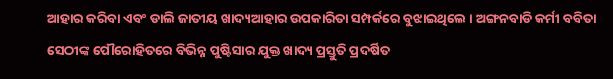ଆହାର କରିବା ଏବଂ ଡାଲି ଜାତୀୟ ଖାଦ୍ୟଆହାର ଉପକାରିତା ସମ୍ପର୍କରେ ବୁଝାଇଥିଲେ । ଅଙ୍ଗନବାଡି କର୍ମୀ ବବିତା ସେଠୀଙ୍କ ପୌରୋହିତରେ ବିଭିନ୍ନ ପୁଷ୍ଟିସାର ଯୁକ୍ତ ଖାଦ୍ୟ ପ୍ରସ୍ତୁତି ପ୍ରଦର୍ଷିତ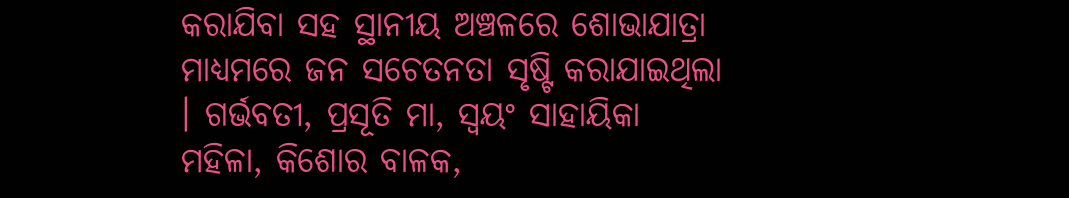କରାଯିବା ସହ ସ୍ଥାନୀୟ ଅଞ୍ଚଳରେ ଶୋଭାଯାତ୍ରା ମାଧ୍ୟମରେ ଜନ ସଚେତନତା ସୃଷ୍ଟି କରାଯାଇଥିଲା । ଗର୍ଭବତୀ, ପ୍ରସୂତି ମା, ସ୍ୱୟଂ ସାହାୟିକା ମହିଳା, କିଶୋର ବାଳକ,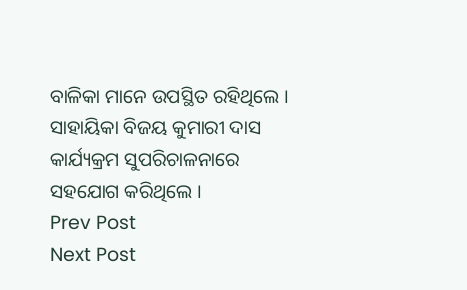ବାଳିକା ମାନେ ଉପସ୍ଥିତ ରହିଥିଲେ । ସାହାୟିକା ବିଜୟ କୁମାରୀ ଦାସ କାର୍ଯ୍ୟକ୍ରମ ସୁପରିଚାଳନାରେ ସହଯୋଗ କରିଥିଲେ ।
Prev Post
Next Post